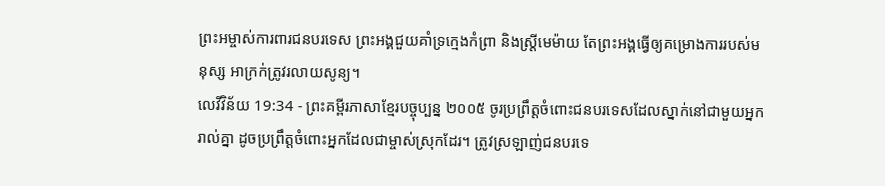ព្រះអម្ចាស់ការពារជនបរទេស ព្រះអង្គជួយគាំទ្រក្មេងកំព្រា និងស្ត្រីមេម៉ាយ តែព្រះអង្គធ្វើឲ្យគម្រោងការរបស់មនុស្ស អាក្រក់ត្រូវរលាយសូន្យ។
លេវីវិន័យ 19:34 - ព្រះគម្ពីរភាសាខ្មែរបច្ចុប្បន្ន ២០០៥ ចូរប្រព្រឹត្តចំពោះជនបរទេសដែលស្នាក់នៅជាមួយអ្នករាល់គ្នា ដូចប្រព្រឹត្តចំពោះអ្នកដែលជាម្ចាស់ស្រុកដែរ។ ត្រូវស្រឡាញ់ជនបរទេ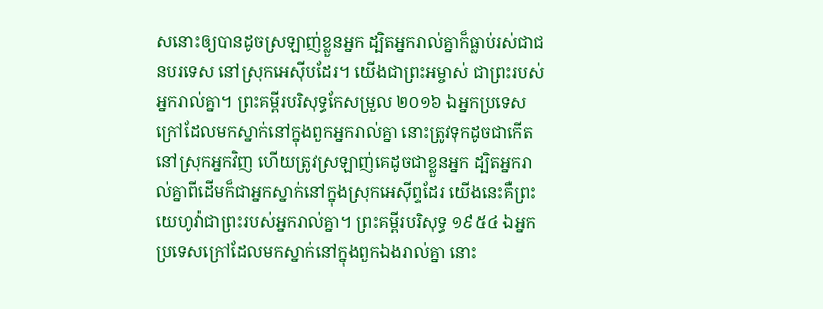សនោះឲ្យបានដូចស្រឡាញ់ខ្លួនអ្នក ដ្បិតអ្នករាល់គ្នាក៏ធ្លាប់រស់ជាជនបរទេស នៅស្រុកអេស៊ីបដែរ។ យើងជាព្រះអម្ចាស់ ជាព្រះរបស់អ្នករាល់គ្នា។ ព្រះគម្ពីរបរិសុទ្ធកែសម្រួល ២០១៦ ឯអ្នកប្រទេសក្រៅដែលមកស្នាក់នៅក្នុងពួកអ្នករាល់គ្នា នោះត្រូវទុកដូចជាកើតនៅស្រុកអ្នកវិញ ហើយត្រូវស្រឡាញ់គេដូចជាខ្លួនអ្នក ដ្បិតអ្នករាល់គ្នាពីដើមក៏ជាអ្នកស្នាក់នៅក្នុងស្រុកអេស៊ីព្ទដែរ យើងនេះគឺព្រះយេហូវ៉ាជាព្រះរបស់អ្នករាល់គ្នា។ ព្រះគម្ពីរបរិសុទ្ធ ១៩៥៤ ឯអ្នកប្រទេសក្រៅដែលមកស្នាក់នៅក្នុងពួកឯងរាល់គ្នា នោះ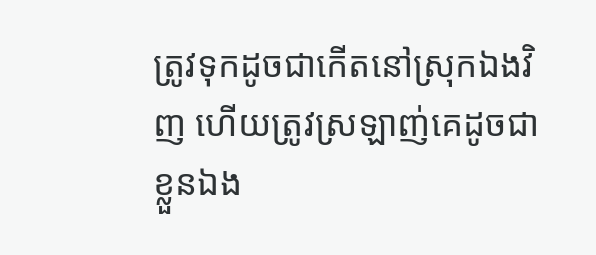ត្រូវទុកដូចជាកើតនៅស្រុកឯងវិញ ហើយត្រូវស្រឡាញ់គេដូចជាខ្លួនឯង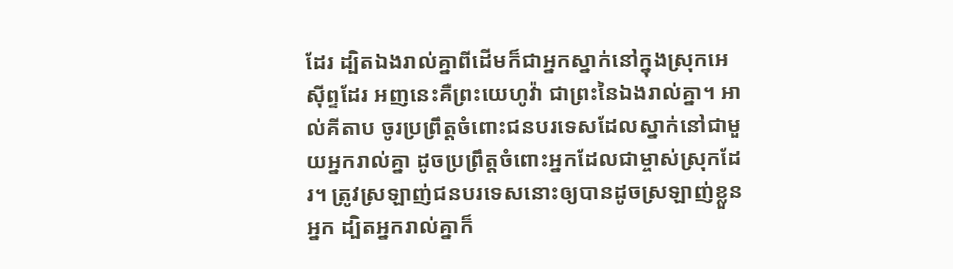ដែរ ដ្បិតឯងរាល់គ្នាពីដើមក៏ជាអ្នកស្នាក់នៅក្នុងស្រុកអេស៊ីព្ទដែរ អញនេះគឺព្រះយេហូវ៉ា ជាព្រះនៃឯងរាល់គ្នា។ អាល់គីតាប ចូរប្រព្រឹត្តចំពោះជនបរទេសដែលស្នាក់នៅជាមួយអ្នករាល់គ្នា ដូចប្រព្រឹត្តចំពោះអ្នកដែលជាម្ចាស់ស្រុកដែរ។ ត្រូវស្រឡាញ់ជនបរទេសនោះឲ្យបានដូចស្រឡាញ់ខ្លួនអ្នក ដ្បិតអ្នករាល់គ្នាក៏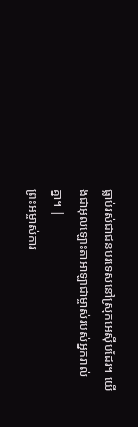ធ្លាប់រស់ជាជនបរទេសនៅស្រុកអេស៊ីបដែរ។ យើងជាអុលឡោះតាអាឡាជាម្ចាស់របស់អ្នករាល់គ្នា។ |
ព្រះអម្ចាស់ការ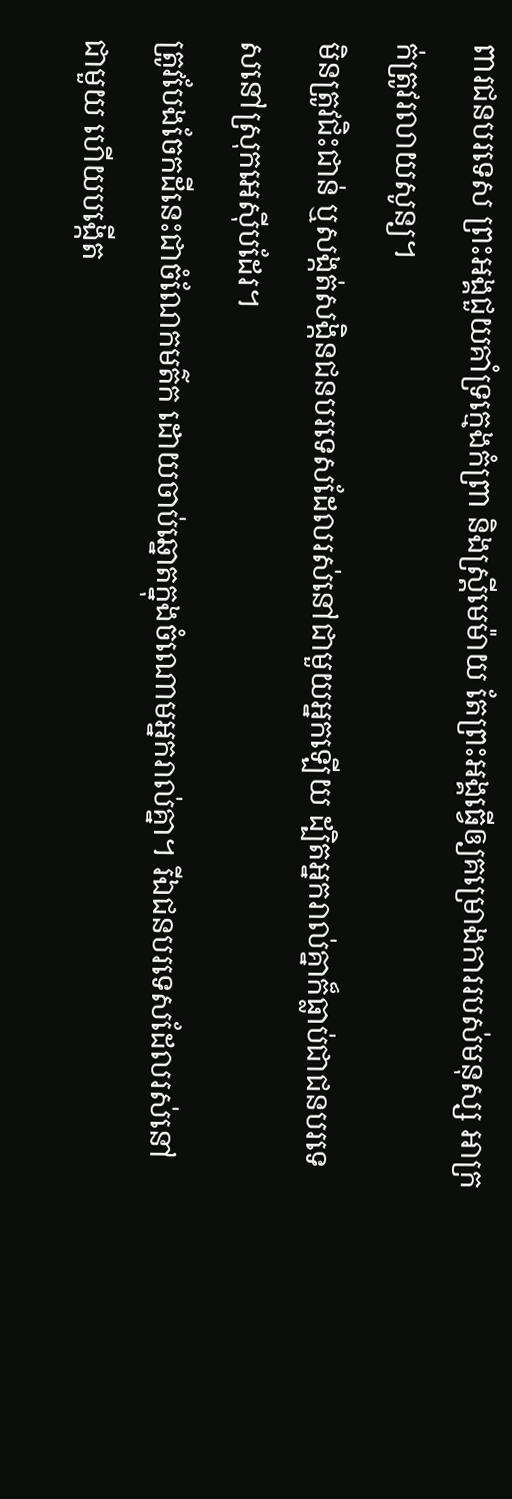ពារជនបរទេស ព្រះអង្គជួយគាំទ្រក្មេងកំព្រា និងស្ត្រីមេម៉ាយ តែព្រះអង្គធ្វើឲ្យគម្រោងការរបស់មនុស្ស អាក្រក់ត្រូវរលាយសូន្យ។
មិនត្រូវជិះជាន់ ឬសង្កត់សង្កិនជនបរទេសដែលរស់នៅជាមួយអ្នកឡើយ ដ្បិតអ្នករាល់គ្នាក៏ធ្លាប់ជាជនបរទេសនៅស្រុកអេស៊ីបដែរ។
ត្រូវបែងចែកដីនេះជាចំណែកមត៌ក ដោយចាប់ឆ្នោតក្នុងចំណោមអ្នករាល់គ្នា។ រីឯជនបរទេសដែលរស់នៅជាមួយ ហើយបង្កើត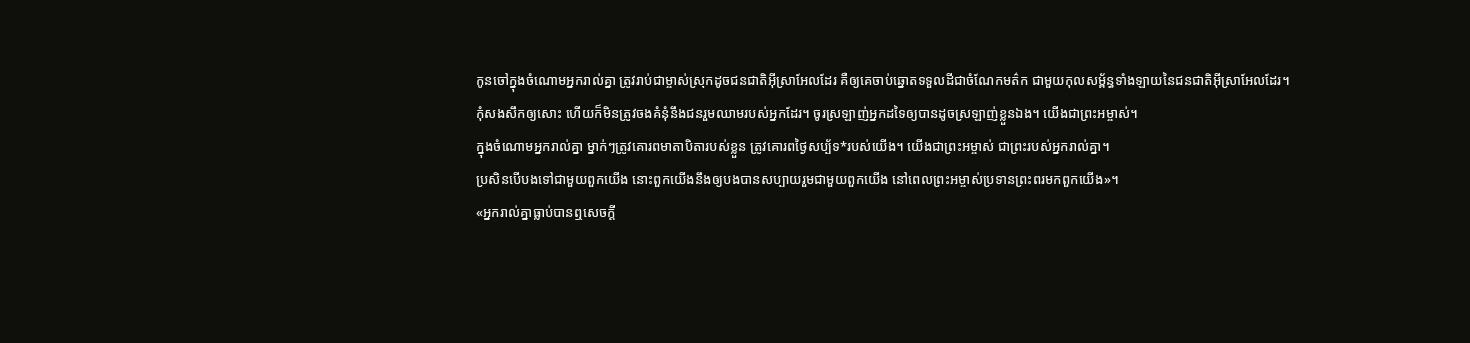កូនចៅក្នុងចំណោមអ្នករាល់គ្នា ត្រូវរាប់ជាម្ចាស់ស្រុកដូចជនជាតិអ៊ីស្រាអែលដែរ គឺឲ្យគេចាប់ឆ្នោតទទួលដីជាចំណែកមត៌ក ជាមួយកុលសម្ព័ន្ធទាំងឡាយនៃជនជាតិអ៊ីស្រាអែលដែរ។
កុំសងសឹកឲ្យសោះ ហើយក៏មិនត្រូវចងគំនុំនឹងជនរួមឈាមរបស់អ្នកដែរ។ ចូរស្រឡាញ់អ្នកដទៃឲ្យបានដូចស្រឡាញ់ខ្លួនឯង។ យើងជាព្រះអម្ចាស់។
ក្នុងចំណោមអ្នករាល់គ្នា ម្នាក់ៗត្រូវគោរពមាតាបិតារបស់ខ្លួន ត្រូវគោរពថ្ងៃសប្ប័ទ*របស់យើង។ យើងជាព្រះអម្ចាស់ ជាព្រះរបស់អ្នករាល់គ្នា។
ប្រសិនបើបងទៅជាមួយពួកយើង នោះពួកយើងនឹងឲ្យបងបានសប្បាយរួមជាមួយពួកយើង នៅពេលព្រះអម្ចាស់ប្រទានព្រះពរមកពួកយើង»។
«អ្នករាល់គ្នាធ្លាប់បានឮសេចក្ដី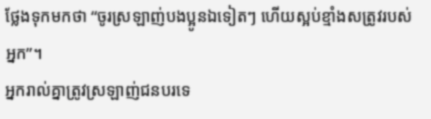ថ្លែងទុកមកថា “ចូរស្រឡាញ់បងប្អូនឯទៀតៗ ហើយស្អប់ខ្មាំងសត្រូវរបស់អ្នក”។
អ្នករាល់គ្នាត្រូវស្រឡាញ់ជនបរទេ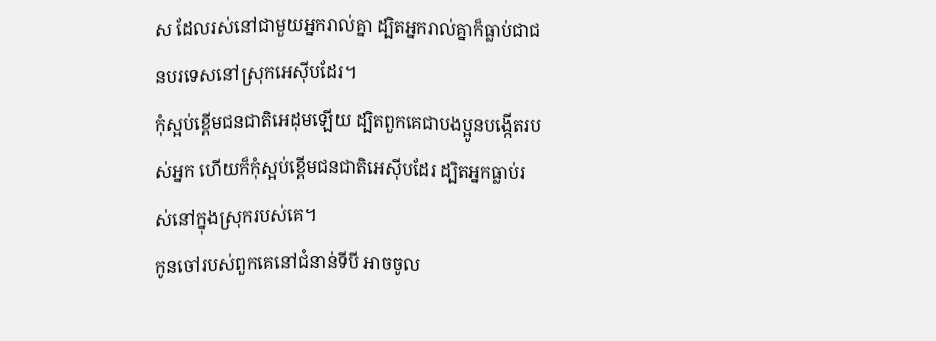ស ដែលរស់នៅជាមួយអ្នករាល់គ្នា ដ្បិតអ្នករាល់គ្នាក៏ធ្លាប់ជាជនបរទេសនៅស្រុកអេស៊ីបដែរ។
កុំស្អប់ខ្ពើមជនជាតិអេដុមឡើយ ដ្បិតពួកគេជាបងប្អូនបង្កើតរបស់អ្នក ហើយក៏កុំស្អប់ខ្ពើមជនជាតិអេស៊ីបដែរ ដ្បិតអ្នកធ្លាប់រស់នៅក្នុងស្រុករបស់គេ។
កូនចៅរបស់ពួកគេនៅជំនាន់ទីបី អាចចូល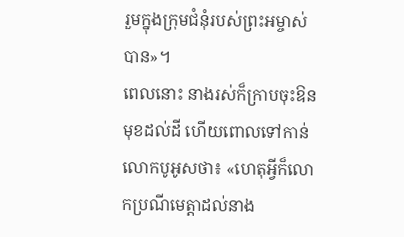រួមក្នុងក្រុមជំនុំរបស់ព្រះអម្ចាស់បាន»។
ពេលនោះ នាងរស់ក៏ក្រាបចុះឱនមុខដល់ដី ហើយពោលទៅកាន់លោកបូអូសថា៖ «ហេតុអ្វីក៏លោកប្រណីមេត្តាដល់នាង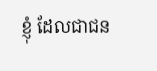ខ្ញុំ ដែលជាជន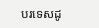បរទេសដូ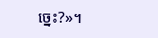ច្នេះ?»។